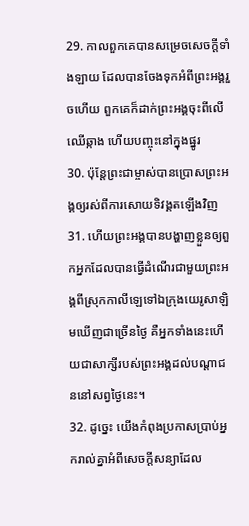29. កាលពួកគេបានសម្រេចសេចក្ដីទាំងឡាយ ដែលបានចែងទុកអំពីព្រះអង្គរួចហើយ ពួកគេក៏ដាក់ព្រះអង្គចុះពីលើឈើឆ្កាង ហើយបញ្ចុះនៅក្នុងផ្នូរ
30. ប៉ុន្ដែព្រះជាម្ចាស់បានប្រោសព្រះអង្គឲ្យរស់ពីការសោយទិវង្គតឡើងវិញ
31. ហើយព្រះអង្គបានបង្ហាញខ្លួនឲ្យពួកអ្នកដែលបានធ្វើដំណើរជាមួយព្រះអង្គពីស្រុកកាលីឡេទៅឯក្រុងយេរូសាឡិមឃើញជាច្រើនថ្ងៃ គឺអ្នកទាំងនេះហើយជាសាក្សីរបស់ព្រះអង្គដល់បណ្ដាជននៅសព្វថ្ងៃនេះ។
32. ដូច្នេះ យើងកំពុងប្រកាសប្រាប់អ្នករាល់គ្នាអំពីសេចក្ដីសន្យាដែល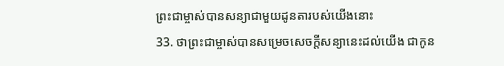ព្រះជាម្ចាស់បានសន្យាជាមួយដូនតារបស់យើងនោះ
33. ថាព្រះជាម្ចាស់បានសម្រេចសេចក្ដីសន្យានេះដល់យើង ជាកូន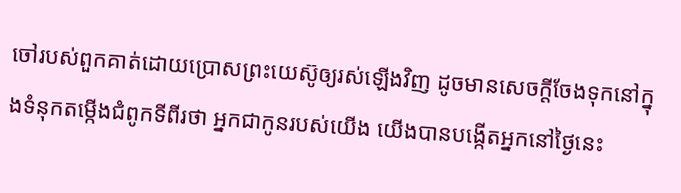ចៅរបស់ពួកគាត់ដោយប្រោសព្រះយេស៊ូឲ្យរស់ឡើងវិញ ដូចមានសេចក្ដីចែងទុកនៅក្នុងទំនុកតម្កើងជំពូកទីពីរថា អ្នកជាកូនរបស់យើង យើងបានបង្កើតអ្នកនៅថ្ងៃនេះ